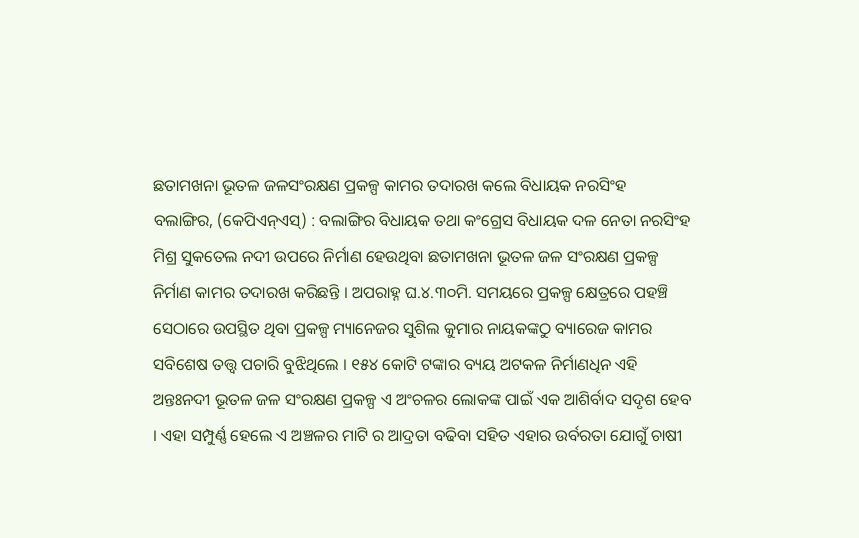ଛତାମଖନା ଭୂତଳ ଜଳସଂରକ୍ଷଣ ପ୍ରକଳ୍ପ କାମର ତଦାରଖ କଲେ ବିଧାୟକ ନରସିଂହ
ବଲାଙ୍ଗିର, (କେପିଏନ୍ଏସ୍) : ବଲାଙ୍ଗିର ବିଧାୟକ ତଥା କଂଗ୍ରେସ ବିଧାୟକ ଦଳ ନେତା ନରସିଂହ ମିଶ୍ର ସୁକତେଲ ନଦୀ ଉପରେ ନିର୍ମାଣ ହେଉଥିବା ଛତାମଖନା ଭୂତଳ ଜଳ ସଂରକ୍ଷଣ ପ୍ରକଳ୍ପ ନିର୍ମାଣ କାମର ତଦାରଖ କରିଛନ୍ତି । ଅପରାହ୍ନ ଘ.୪.୩୦ମି. ସମୟରେ ପ୍ରକଳ୍ପ କ୍ଷେତ୍ରରେ ପହଞ୍ଚି ସେଠାରେ ଉପସ୍ଥିତ ଥିବା ପ୍ରକଳ୍ପ ମ୍ୟାନେଜର ସୁଶିଲ କୁମାର ନାୟକଙ୍କଠୁ ବ୍ୟାରେଜ କାମର ସବିଶେଷ ତତ୍ତ୍ୱ ପଚାରି ବୁଝିଥିଲେ । ୧୫୪ କୋଟି ଟଙ୍କାର ବ୍ୟୟ ଅଟକଳ ନିର୍ମାଣଧିନ ଏହି ଅନ୍ତଃନଦୀ ଭୂତଳ ଜଳ ସଂରକ୍ଷଣ ପ୍ରକଳ୍ପ ଏ ଅଂଚଳର ଲୋକଙ୍କ ପାଇଁ ଏକ ଆଶିର୍ବାଦ ସଦୃଶ ହେବ । ଏହା ସମ୍ପୁର୍ଣ୍ଣ ହେଲେ ଏ ଅଞ୍ଚଳର ମାଟି ର ଆଦ୍ରତା ବଢିବା ସହିତ ଏହାର ଉର୍ବରତା ଯୋଗୁଁ ଚାଷୀ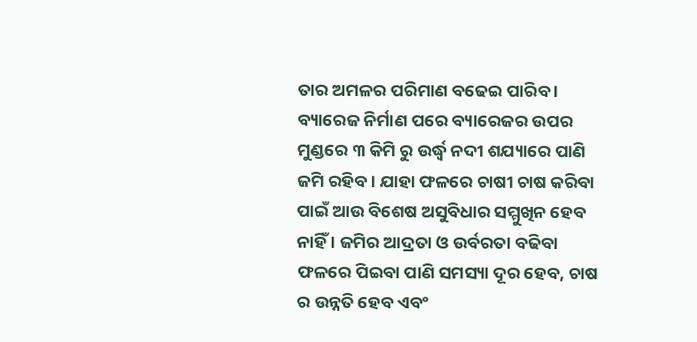ତାର ଅମଳର ପରିମାଣ ବଢେଇ ପାରିବ । ବ୍ୟାରେଜ ନିର୍ମାଣ ପରେ ବ୍ୟାରେଜର ଉପର ମୁଣ୍ଡରେ ୩ କିମି ରୁ ଉର୍ଦ୍ଧ୍ୱ ନଦୀ ଶଯ୍ୟାରେ ପାଣି ଜମି ରହିବ । ଯାହା ଫଳରେ ଚାଷୀ ଚାଷ କରିବା ପାଇଁ ଆଉ ବିଶେଷ ଅସୁବିଧାର ସମ୍ମୁଖିନ ହେବ ନାହିଁ । ଜମିର ଆଦ୍ରତା ଓ ଉର୍ବରତା ବଢିବା ଫଳରେ ପିଇବା ପାଣି ସମସ୍ୟା ଦୂର ହେବ, ଚାଷ ର ଉନ୍ନତି ହେବ ଏବଂ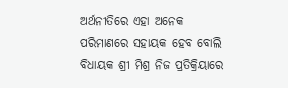ଅର୍ଥନୀତିରେ ଏହା ଅନେକ ପରିମାଣରେ ସହାୟକ ହେବ ବୋଲି ବିଧାୟକ ଶ୍ରୀ ମିଶ୍ର ନିଜ ପ୍ରତିକ୍ରିୟାରେ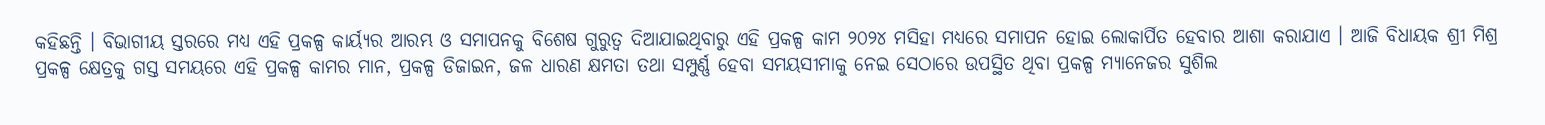କହିଛନ୍ତି । ବିଭାଗୀୟ ସ୍ତରରେ ମଧ୍ୟ ଏହି ପ୍ରକଳ୍ପ କାର୍ୟ୍ୟର ଆରମ୍ଭ ଓ ସମାପନକୁ ବିଶେଷ ଗୁରୁତ୍ୱ ଦିଆଯାଇଥିବାରୁ ଏହି ପ୍ରକଳ୍ପ କାମ ୨୦୨୪ ମସିହା ମଧ୍ୟରେ ସମାପନ ହୋଇ ଲୋକାର୍ପିତ ହେବାର ଆଶା କରାଯାଏ । ଆଜି ବିଧାୟକ ଶ୍ରୀ ମିଶ୍ର ପ୍ରକଳ୍ପ କ୍ଷେତ୍ରକୁ ଗସ୍ତ ସମୟରେ ଏହି ପ୍ରକଳ୍ପ କାମର ମାନ, ପ୍ରକଳ୍ପ ଡିଜାଇନ, ଜଳ ଧାରଣ କ୍ଷମତା ତଥା ସମ୍ପୁର୍ଣ୍ଣ ହେବା ସମୟସୀମାକୁ ନେଇ ସେଠାରେ ଉପସ୍ଥିତ ଥିବା ପ୍ରକଳ୍ପ ମ୍ୟାନେଜର ସୁଶିଲ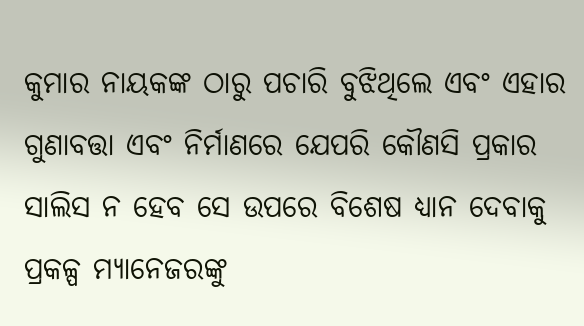କୁମାର ନାୟକଙ୍କ ଠାରୁ ପଚାରି ବୁଝିଥିଲେ ଏବଂ ଏହାର ଗୁଣାବତ୍ତା ଏବଂ ନିର୍ମାଣରେ ଯେପରି କୌଣସି ପ୍ରକାର ସାଲିସ ନ ହେବ ସେ ଉପରେ ବିଶେଷ ଧ୍ୟାନ ଦେବାକୁ ପ୍ରକଳ୍ପ ମ୍ୟାନେଜରଙ୍କୁ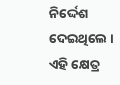ନିର୍ଦ୍ଦେଶ ଦେଇଥିଲେ । ଏହି କ୍ଷେତ୍ର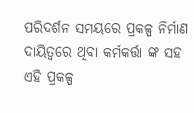ପରିଦର୍ଶନ ସମୟରେ ପ୍ରକଳ୍ପ ନିର୍ମାଣ ଦାୟିତ୍ୱରେ ଥିବା କର୍ମକର୍ତ୍ତା ଙ୍କ ସହ ଏହି ପ୍ରକଳ୍ପ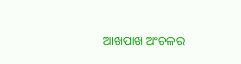ଆଖପାଖ ଅଂଚଳର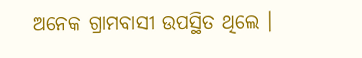ଅନେକ ଗ୍ରାମବାସୀ ଉପସ୍ଥିତ ଥିଲେ ।